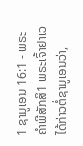1 ຊາມູເອນ 16:1 - ພຣະຄຳພີສັກສິ1 ພຣະເຈົ້າຢາເວໄດ້ກ່າວຕໍ່ຊາມູເອນວ່າ,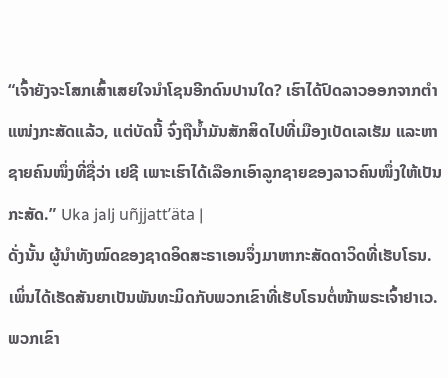“ເຈົ້າຍັງຈະໂສກເສົ້າເສຍໃຈນຳໂຊນອີກດົນປານໃດ? ເຮົາໄດ້ປົດລາວອອກຈາກຕຳແໜ່ງກະສັດແລ້ວ, ແຕ່ບັດນີ້ ຈົ່ງຖືນໍ້າມັນສັກສິດໄປທີ່ເມືອງເບັດເລເຮັມ ແລະຫາຊາຍຄົນໜຶ່ງທີ່ຊື່ວ່າ ເຢຊີ ເພາະເຮົາໄດ້ເລືອກເອົາລູກຊາຍຂອງລາວຄົນໜຶ່ງໃຫ້ເປັນກະສັດ.” Uka jalj uñjjattʼäta |
ດັ່ງນັ້ນ ຜູ້ນຳທັງໝົດຂອງຊາດອິດສະຣາເອນຈຶ່ງມາຫາກະສັດດາວິດທີ່ເຮັບໂຣນ. ເພິ່ນໄດ້ເຮັດສັນຍາເປັນພັນທະມິດກັບພວກເຂົາທີ່ເຮັບໂຣນຕໍ່ໜ້າພຣະເຈົ້າຢາເວ. ພວກເຂົາ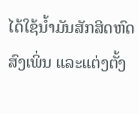ໄດ້ໃຊ້ນໍ້າມັນສັກສິດຫົດສົງເພິ່ນ ແລະແຕ່ງຕັ້ງ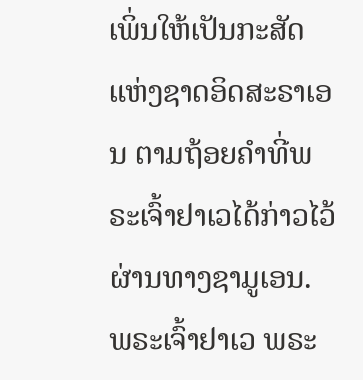ເພິ່ນໃຫ້ເປັນກະສັດແຫ່ງຊາດອິດສະຣາເອນ ຕາມຖ້ອຍຄຳທີ່ພຣະເຈົ້າຢາເວໄດ້ກ່າວໄວ້ຜ່ານທາງຊາມູເອນ.
ພຣະເຈົ້າຢາເວ ພຣະ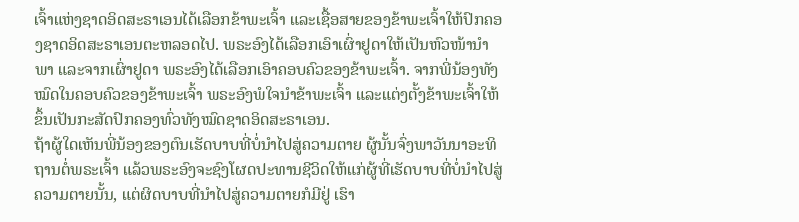ເຈົ້າແຫ່ງຊາດອິດສະຣາເອນໄດ້ເລືອກຂ້າພະເຈົ້າ ແລະເຊື້ອສາຍຂອງຂ້າພະເຈົ້າໃຫ້ປົກຄອງຊາດອິດສະຣາເອນຕະຫລອດໄປ. ພຣະອົງໄດ້ເລືອກເອົາເຜົ່າຢູດາໃຫ້ເປັນຫົວໜ້ານຳພາ ແລະຈາກເຜົ່າຢູດາ ພຣະອົງໄດ້ເລືອກເອົາຄອບຄົວຂອງຂ້າພະເຈົ້າ. ຈາກພີ່ນ້ອງທັງໝົດໃນຄອບຄົວຂອງຂ້າພະເຈົ້າ ພຣະອົງພໍໃຈນຳຂ້າພະເຈົ້າ ແລະແຕ່ງຕັ້ງຂ້າພະເຈົ້າໃຫ້ຂຶ້ນເປັນກະສັດປົກຄອງທົ່ວທັງໝົດຊາດອິດສະຣາເອນ.
ຖ້າຜູ້ໃດເຫັນພີ່ນ້ອງຂອງຕົນເຮັດບາບທີ່ບໍ່ນຳໄປສູ່ຄວາມຕາຍ ຜູ້ນັ້ນຈົ່ງພາວັນນາອະທິຖານຕໍ່ພຣະເຈົ້າ ແລ້ວພຣະອົງຈະຊົງໂຜດປະທານຊີວິດໃຫ້ແກ່ຜູ້ທີ່ເຮັດບາບທີ່ບໍ່ນຳໄປສູ່ຄວາມຕາຍນັ້ນ, ແຕ່ຜິດບາບທີ່ນຳໄປສູ່ຄວາມຕາຍກໍມີຢູ່ ເຮົາ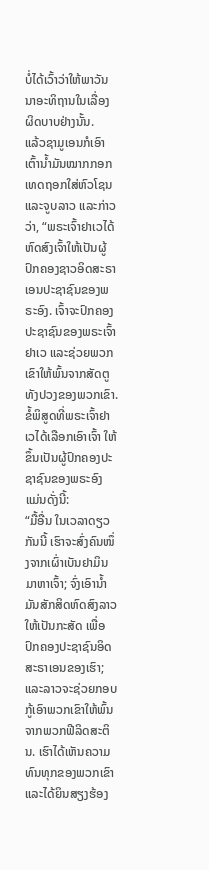ບໍ່ໄດ້ເວົ້າວ່າໃຫ້ພາວັນນາອະທິຖານໃນເລື່ອງຜິດບາບຢ່າງນັ້ນ.
ແລ້ວຊາມູເອນກໍເອົາເຕົ້ານໍ້າມັນໝາກກອກເທດຖອກໃສ່ຫົວໂຊນ ແລະຈູບລາວ ແລະກ່າວວ່າ, “ພຣະເຈົ້າຢາເວໄດ້ຫົດສົງເຈົ້າໃຫ້ເປັນຜູ້ປົກຄອງຊາວອິດສະຣາເອນປະຊາຊົນຂອງພຣະອົງ. ເຈົ້າຈະປົກຄອງປະຊາຊົນຂອງພຣະເຈົ້າຢາເວ ແລະຊ່ວຍພວກເຂົາໃຫ້ພົ້ນຈາກສັດຕູທັງປວງຂອງພວກເຂົາ. ຂໍ້ພິສູດທີ່ພຣະເຈົ້າຢາເວໄດ້ເລືອກເອົາເຈົ້າ ໃຫ້ຂຶ້ນເປັນຜູ້ປົກຄອງປະຊາຊົນຂອງພຣະອົງ ແມ່ນດັ່ງນີ້:
“ມື້ອື່ນ ໃນເວລາດຽວກັນນີ້ ເຮົາຈະສົ່ງຄົນໜຶ່ງຈາກເຜົ່າເບັນຢາມິນມາຫາເຈົ້າ; ຈົ່ງເອົານໍ້າມັນສັກສິດຫົດສົງລາວໃຫ້ເປັນກະສັດ ເພື່ອປົກຄອງປະຊາຊົນອິດສະຣາເອນຂອງເຮົາ; ແລະລາວຈະຊ່ວຍກອບກູ້ເອົາພວກເຂົາໃຫ້ພົ້ນຈາກພວກຟີລິດສະຕິນ. ເຮົາໄດ້ເຫັນຄວາມທົນທຸກຂອງພວກເຂົາ ແລະໄດ້ຍິນສຽງຮ້ອງ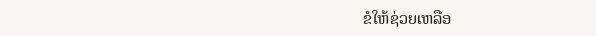ຂໍໃຫ້ຊ່ວຍເຫລືອ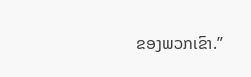ຂອງພວກເຂົາ.”